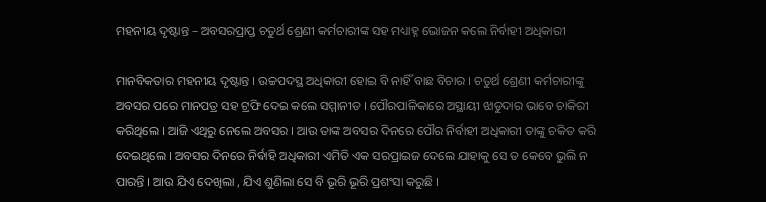ମହନୀୟ ଦୃଷ୍ଟାନ୍ତ – ଅବସରପ୍ରାପ୍ତ ଚତୁର୍ଥ ଶ୍ରେଣୀ କର୍ମଚାରୀଙ୍କ ସହ ମଧ୍ୟାହ୍ନ ଭୋଜନ କଲେ ନିର୍ବାହୀ ଅଧିକାରୀ

ମାନବିକତାର ମହନୀୟ ଦୃଷ୍ଟାନ୍ତ । ଉଚ୍ଚପଦସ୍ଥ ଅଧିକାରୀ ହୋଇ ବି ନାହିଁ ବାଛ ବିଚାର । ଚତୁର୍ଥ ଶ୍ରେଣୀ କର୍ମଚାରୀଙ୍କୁ ଅବସର ପରେ ମାନପତ୍ର ସହ ଟ୍ରଫି ଦେଇ କଲେ ସମ୍ମାନୀତ । ପୌରପାଳିକାରେ ଅସ୍ଥାୟୀ ଝାଡୁଦାର ଭାବେ ଚାକିରୀ କରିଥିଲେ । ଆଜି ଏଥିରୁ ନେଲେ ଅବସର । ଆଉ ତାଙ୍କ ଅବସର ଦିନରେ ପୌର ନିର୍ବାହୀ ଅଧିକାରୀ ତାଙ୍କୁ ଚକିତ କରି ଦେଇଥିଲେ । ଅବସର ଦିନରେ ନିର୍ଵାହି ଅଧିକାରୀ ଏମିତି ଏକ ସରପ୍ରାଇଜ ଦେଲେ ଯାହାକୁ ସେ ତ କେବେ ଭୁଲି ନ ପାରନ୍ତି । ଆଉ ଯିଏ ଦେଖିଲା , ଯିଏ ଶୁଣିଲା ସେ ବି ଭୂରି ଭୂରି ପ୍ରଶଂସା କରୁଛି ।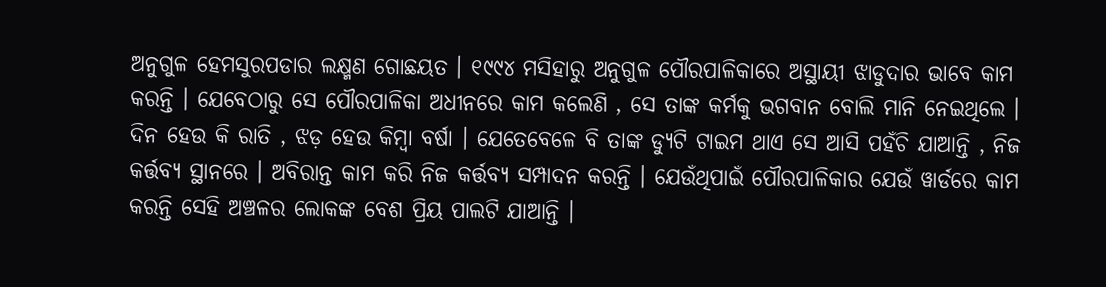ଅନୁଗୁଳ ହେମସୁରପଡାର ଲକ୍ଷ୍ମଣ ଗୋଛୟତ । ୧୯୯୪ ମସିହାରୁ ଅନୁଗୁଳ ପୌରପାଳିକାରେ ଅସ୍ଥାୟୀ ଝାଡୁଦାର ଭାବେ କାମ କରନ୍ତି । ଯେବେଠାରୁ ସେ ପୌରପାଳିକା ଅଧୀନରେ କାମ କଲେଣି , ସେ ତାଙ୍କ କର୍ମକୁ ଭଗବାନ ବୋଲି ମାନି ନେଇଥିଲେ । ଦିନ ହେଉ କି ରାତି , ଝଡ଼ ହେଉ କିମ୍ବା ବର୍ଷା । ଯେତେବେଳେ ବି ତାଙ୍କ ଡ୍ୟୁଟି ଟାଇମ ଥାଏ ସେ ଆସି ପହଁଚି ଯାଆନ୍ତି , ନିଜ କର୍ତ୍ତବ୍ୟ ସ୍ଥାନରେ । ଅବିରାନ୍ତ କାମ କରି ନିଜ କର୍ତ୍ତବ୍ୟ ସମ୍ପାଦନ କରନ୍ତି । ଯେଉଁଥିପାଇଁ ପୌରପାଳିକାର ଯେଉଁ ୱାର୍ଡରେ କାମ କରନ୍ତି ସେହି ଅଞ୍ଚଳର ଲୋକଙ୍କ ବେଶ ପ୍ରିୟ ପାଲଟି ଯାଆନ୍ତି ।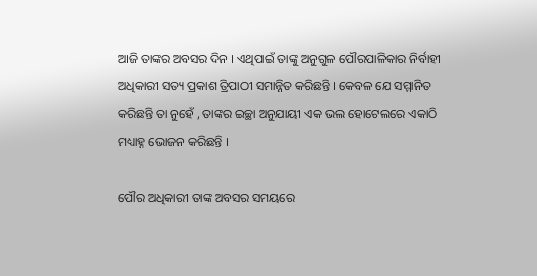ଆଜି ତାଙ୍କର ଅବସର ଦିନ । ଏଥିପାଇଁ ତାଙ୍କୁ ଅନୁଗୁଳ ପୌରପାଳିକାର ନିର୍ବାହୀ ଅଧିକାରୀ ସତ୍ୟ ପ୍ରକାଶ ତ୍ରିପାଠୀ ସମାନ୍ନିତ କରିଛନ୍ତି । କେବଳ ଯେ ସମ୍ମାନିତ କରିଛନ୍ତି ତା ନୁହେଁ , ତାଙ୍କର ଇଚ୍ଛା ଅନୁଯାୟୀ ଏକ ଭଲ ହୋଟେଲରେ ଏକାଠି ମଧ୍ୟାହ୍ନ ଭୋଜନ କରିଛନ୍ତି ।

ପୌର ଅଧିକାରୀ ତାଙ୍କ ଅବସର ସମୟରେ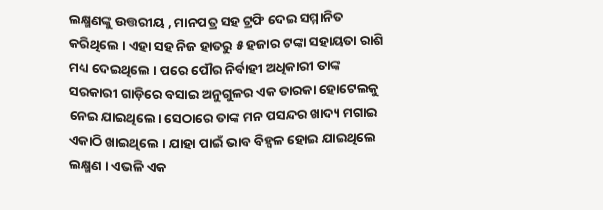ଲକ୍ଷ୍ମଣଙ୍କୁ ଉତ୍ତରୀୟ , ମାନପତ୍ର ସହ ଟ୍ରଫି ଦେଇ ସମ୍ମାନିତ କରିଥିଲେ । ଏହା ସହ ନିଜ ହାତରୁ ୫ ହଜାର ଟଙ୍କା ସହାୟତା ରାଶି ମଧ୍ୟ ଦେଇଥିଲେ । ପରେ ପୌର ନିର୍ବାହୀ ଅଧିକାରୀ ତାଙ୍କ ସରକାରୀ ଗାଡ଼ିରେ ବସାଇ ଅନୁଗୁଳର ଏକ ତାରକା ହୋଟେଲକୁ ନେଇ ଯାଇଥିଲେ। ସେଠାରେ ତାଙ୍କ ମନ ପସନ୍ଦର ଖାଦ୍ୟ ମଗାଇ ଏକାଠି ଖାଇଥିଲେ । ଯାହା ପାଇଁ ଭାବ ବିହ୍ଵଳ ହୋଇ ଯାଇଥିଲେ ଲକ୍ଷ୍ମଣ । ଏଭଳି ଏକ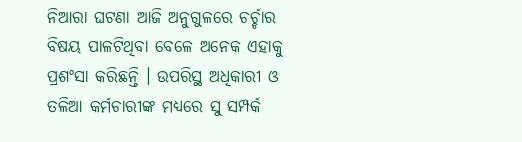ନିଆରା ଘଟଣା ଆଜି ଅନୁଗୁଳରେ ଚର୍ଚ୍ଚାର ବିଷୟ ପାଳଟିଥିବା ବେଳେ ଅନେକ ଏହାକୁ ପ୍ରଶଂସା କରିଛନ୍ତି । ଉପରିସ୍ଥ ଅଧିକାରୀ ଓ ତଳିଆ କର୍ମଚାରୀଙ୍କ ମଧ୍ୟରେ ସୁ ସମ୍ପର୍କ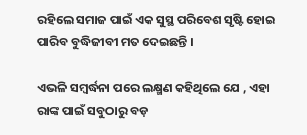ରହିଲେ ସମାଜ ପାଇଁ ଏକ ସୁସ୍ଥ ପରିବେଶ ସୃଷ୍ଟି ହୋଇ ପାରିବ ବୁଦ୍ଧିଜୀବୀ ମତ ଦେଇଛନ୍ତି ।

ଏଭଳି ସମ୍ବର୍ଦ୍ଧନା ପରେ ଲକ୍ଷ୍ମଣ କହିଥିଲେ ଯେ , ଏହା ରାଙ୍କ ପାଇଁ ସବୁଠାରୁ ବଡ଼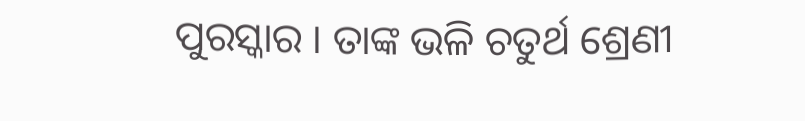ପୁରସ୍କାର । ତାଙ୍କ ଭଳି ଚତୁର୍ଥ ଶ୍ରେଣୀ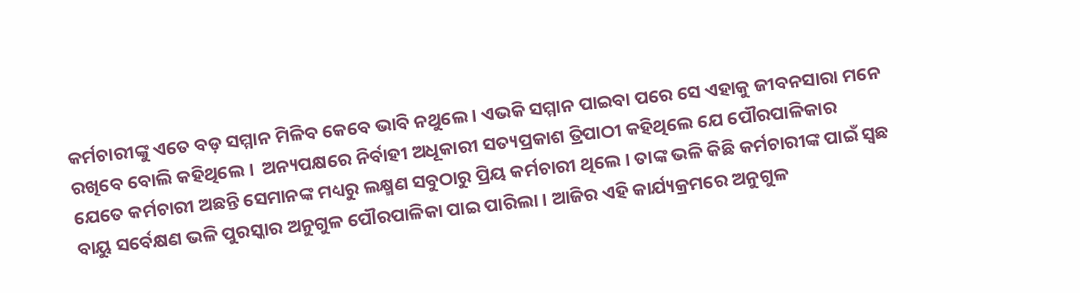କର୍ମଚାରୀଙ୍କୁ ଏତେ ବଡ଼ ସମ୍ମାନ ମିଳିବ କେବେ ଭାବି ନଥୁଲେ । ଏଭକି ସମ୍ମାନ ପାଇବା ପରେ ସେ ଏହାକୁ ଜୀବନସାରା ମନେ ରଖିବେ ବୋଲି କହିଥିଲେ ।  ଅନ୍ୟପକ୍ଷରେ ନିର୍ବାହୀ ଅଧୂକାରୀ ସତ୍ୟପ୍ରକାଶ ତ୍ରିପାଠୀ କହିଥିଲେ ଯେ ପୌରପାଳିକାର ଯେତେ କର୍ମଚାରୀ ଅଛନ୍ତି ସେମାନଙ୍କ ମଧ୍ୟରୁ ଲକ୍ଷ୍ମଣ ସବୁଠାରୁ ପ୍ରିୟ କର୍ମଚାରୀ ଥିଲେ । ତାଙ୍କ ଭଳି କିଛି କର୍ମଚାରୀଙ୍କ ପାଇଁ ସ୍ଵଛ ବାୟୁ ସର୍ବେକ୍ଷଣ ଭଳି ପୁରସ୍କାର ଅନୁଗୁଳ ପୌରପାଳିକା ପାଇ ପାରିଲା । ଆଜିର ଏହି କାର୍ଯ୍ୟକ୍ରମରେ ଅନୁଗୁଳ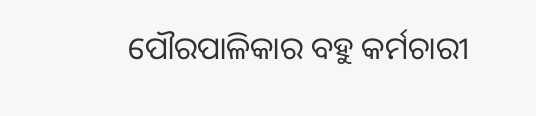ପୌରପାଳିକାର ବହୁ କର୍ମଚାରୀ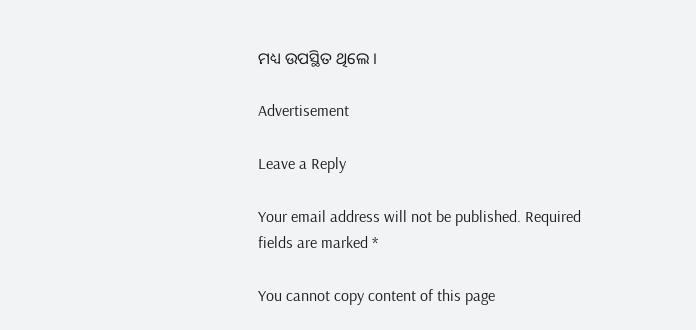ମଧ୍ୟ ଉପସ୍ଥିତ ଥିଲେ ।

Advertisement

Leave a Reply

Your email address will not be published. Required fields are marked *

You cannot copy content of this page